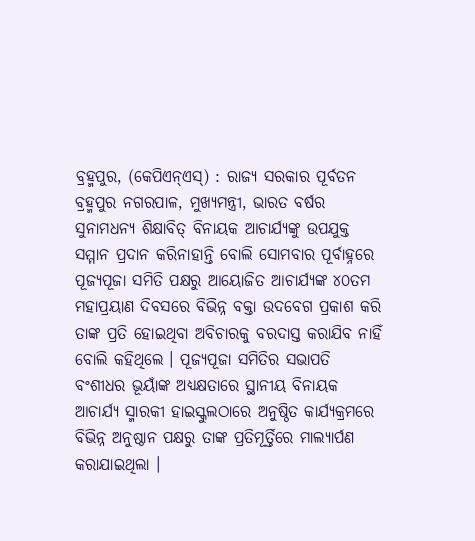ବ୍ରହ୍ମପୁର, (କେପିଏନ୍ଏସ୍) : ରାଜ୍ୟ ସରକାର ପୂର୍ବତନ ବ୍ରହ୍ମପୁର ନଗରପାଳ, ମୁଖ୍ୟମନ୍ତ୍ରୀ, ଭାରତ ବର୍ଷର ସୁନାମଧନ୍ୟ ଶିକ୍ଷାବିତ୍ ବିନାୟକ ଆଚାର୍ଯ୍ୟଙ୍କୁ ଉପଯୁକ୍ତ ସମ୍ମାନ ପ୍ରଦାନ କରିନାହାନ୍ତି ବୋଲି ସୋମବାର ପୂର୍ବାହ୍ନରେ ପୂଜ୍ୟପୂଜା ସମିତି ପକ୍ଷରୁ ଆୟୋଜିତ ଆଚାର୍ଯ୍ୟଙ୍କ ୪୦ତମ ମହାପ୍ରୟାଣ ଦିବସରେ ବିଭିନ୍ନ ବକ୍ତା ଉଦବେଗ ପ୍ରକାଶ କରି ତାଙ୍କ ପ୍ରତି ହୋଇଥିବା ଅବିଚାରକୁ ବରଦାସ୍ତ କରାଯିବ ନାହିଁ ବୋଲି କହିଥିଲେ । ପୂଜ୍ୟପୂଜା ସମିତିର ସଭାପତି ବଂଶୀଧର ଭୂୟାଁଙ୍କ ଅଧ୍ୟକ୍ଷତାରେ ସ୍ଥାନୀୟ ବିନାୟକ ଆଚାର୍ଯ୍ୟ ସ୍ମାରକୀ ହାଇସ୍କୁଲଠାରେ ଅନୁଷ୍ଠିତ କାର୍ଯ୍ୟକ୍ରମରେ ବିଭିନ୍ନ ଅନୁଷ୍ଠାନ ପକ୍ଷରୁ ତାଙ୍କ ପ୍ରତିମୂର୍ତ୍ତିରେ ମାଲ୍ୟାର୍ପଣ କରାଯାଇଥିଲା ।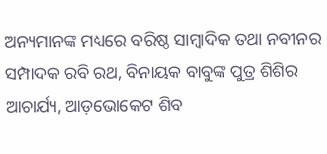ଅନ୍ୟମାନଙ୍କ ମଧ୍ୟରେ ବରିଷ୍ଠ ସାମ୍ବାଦିକ ତଥା ନବୀନର ସମ୍ପାଦକ ରବି ରଥ, ବିନାୟକ ବାବୁଙ୍କ ପୁତ୍ର ଶିଶିର ଆଚାର୍ଯ୍ୟ, ଆଡ଼ଭୋକେଟ ଶିବ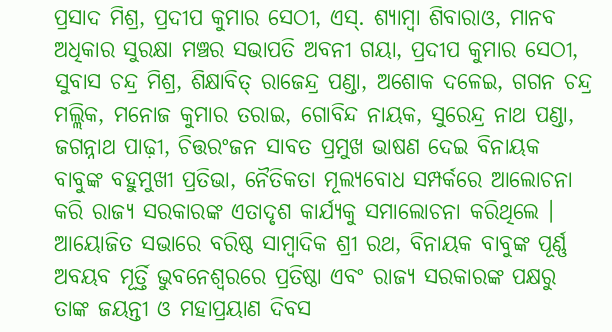ପ୍ରସାଦ ମିଶ୍ର, ପ୍ରଦୀପ କୁମାର ସେଠୀ, ଏସ୍. ଶ୍ୟାମ୍ବା ଶିବାରାଓ, ମାନବ ଅଧିକାର ସୁରକ୍ଷା ମଞ୍ଚର ସଭାପତି ଅବନୀ ଗୟା, ପ୍ରଦୀପ କୁମାର ସେଠୀ, ସୁବାସ ଚନ୍ଦ୍ର ମିଶ୍ର, ଶିକ୍ଷାବିତ୍ ରାଜେନ୍ଦ୍ର ପଣ୍ଡା, ଅଶୋକ ଦଳେଇ, ଗଗନ ଚନ୍ଦ୍ର ମଲ୍ଲିକ, ମନୋଜ କୁମାର ତରାଇ, ଗୋବିନ୍ଦ ନାୟକ, ସୁରେନ୍ଦ୍ର ନାଥ ପଣ୍ଡା, ଜଗନ୍ନାଥ ପାଢ଼ୀ, ଚିତ୍ତରଂଜନ ସାବତ ପ୍ରମୁଖ ଭାଷଣ ଦେଇ ବିନାୟକ ବାବୁଙ୍କ ବହୁମୁଖୀ ପ୍ରତିଭା, ନୈତିକତା ମୂଲ୍ୟବୋଧ ସମ୍ପର୍କରେ ଆଲୋଚନା କରି ରାଜ୍ୟ ସରକାରଙ୍କ ଏତାଦୃଶ କାର୍ଯ୍ୟକୁ ସମାଲୋଚନା କରିଥିଲେ । ଆୟୋଜିତ ସଭାରେ ବରିଷ୍ଠ ସାମ୍ବାଦିକ ଶ୍ରୀ ରଥ, ବିନାୟକ ବାବୁଙ୍କ ପୂର୍ଣ୍ଣ ଅବୟବ ମୂର୍ତ୍ତି ଭୁବନେଶ୍ୱରରେ ପ୍ରତିଷ୍ଠା ଏବଂ ରାଜ୍ୟ ସରକାରଙ୍କ ପକ୍ଷରୁ ତାଙ୍କ ଜୟନ୍ତୀ ଓ ମହାପ୍ରୟାଣ ଦିବସ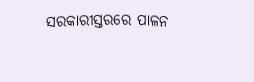ସରକାରୀସ୍ତରରେ ପାଳନ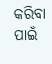କରିବା ପାଇଁ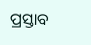ପ୍ରସ୍ତାବ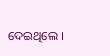ଦେଇଥିଲେ ।